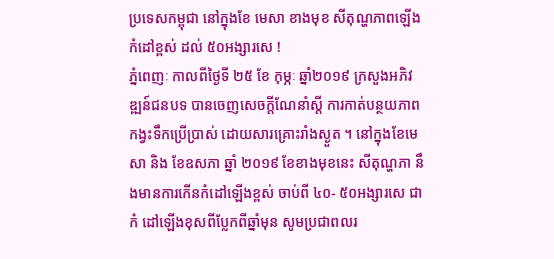ប្រទេសកម្ពុជា នៅក្នុងខែ មេសា ខាងមុខ សីតុណ្ហភាពឡើងកំដៅខ្ពស់ ដល់ ៥០អង្សារសេ !
ភ្នំពេញៈ កាលពីថ្ងៃទី ២៥ ខែ កុម្ភៈ ឆ្នាំ២០១៩ ក្រសួងអភិវឌ្ឍន៍ជនបទ បានចេញសេចក្តីណែនាំស្តី ការកាត់បន្ថយភាពកង្វះទឹកប្រើប្រាស់ ដោយសារគ្រោះរាំងស្ងួត ។ នៅក្នុងខែមេសា និង ខែឧសភា ឆ្នាំ ២០១៩ ខែខាងមុខនេះ សីតុណ្ហភា នឹងមានការកើនកំដៅឡើងខ្ពស់ ចាប់ពី ៤០- ៥០អង្សារសេ ជាកំ ដៅឡើងខុសពីប្លែកពីឆ្នាំមុន សូមប្រជាពលរ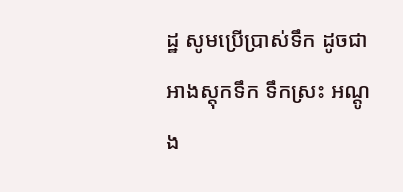ដ្ឋ សូមប្រើប្រាស់ទឹក ដូចជា អាងស្តុកទឹក ទឹកស្រះ អណ្តូង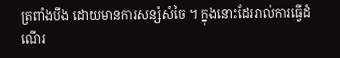ត្រពាំងបឹង ដោយមានការសន្សំសំចៃ ។ ក្នុងនោះដែររាល់ការធ្វើដំណើរ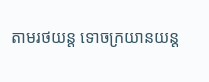តាមរថយន្ត ទោចក្រយានយន្ត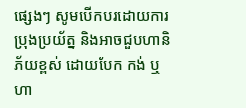ផ្សេងៗ សូមបើកបរដោយការប្រុងប្រយ័ត្ន និងអាចជួបហានិភ័យខ្ពស់ ដោយបែក កង់ ឬ ហា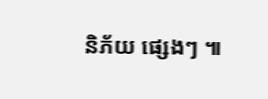និភ័យ ផ្សេងៗ ៕